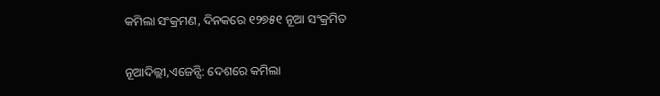କମିଲା ସଂକ୍ରମଣ, ଦିନକରେ ୧୨୭୫୧ ନୂଆ ସଂକ୍ରମିତ

ନୂଆଦିଲ୍ଲୀ,ଏଜେନ୍ସି: ଦେଶରେ କମିଲା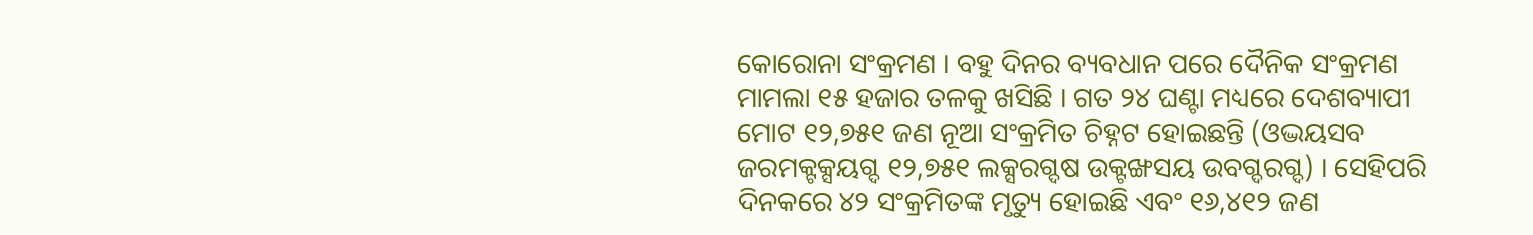କୋରୋନା ସଂକ୍ରମଣ । ବହୁ ଦିନର ବ୍ୟବଧାନ ପରେ ଦୈନିକ ସଂକ୍ରମଣ ମାମଲା ୧୫ ହଜାର ତଳକୁ ଖସିଛି । ଗତ ୨୪ ଘଣ୍ଟା ମଧ୍ୟରେ ଦେଶବ୍ୟାପୀ ମୋଟ ୧୨,୭୫୧ ଜଣ ନୂଆ ସଂକ୍ରମିତ ଚିହ୍ନଟ ହୋଇଛନ୍ତି (ଓଦ୍ଭୟସବ ଜରମକ୍ଟକ୍ସୟଗ୍ଦ ୧୨,୭୫୧ ଲକ୍ସରଗ୍ଦଷ ଉକ୍ଟଙ୍ଖସୟ ଉବଗ୍ଦରଗ୍ଦ) । ସେହିପରି ଦିନକରେ ୪୨ ସଂକ୍ରମିତଙ୍କ ମୃତ୍ୟୁ ହୋଇଛି ଏବଂ ୧୬,୪୧୨ ଜଣ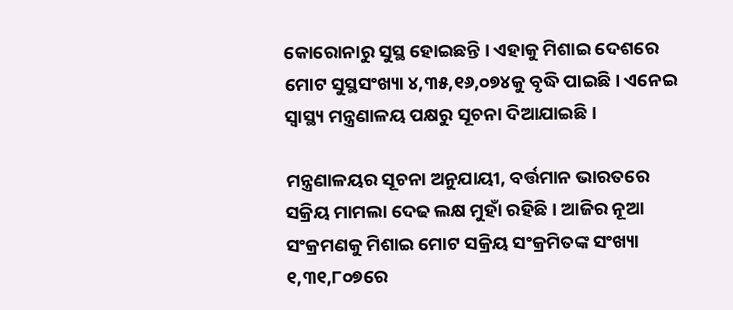କୋରୋନାରୁ ସୁସ୍ଥ ହୋଇଛନ୍ତି । ଏହାକୁ ମିଶାଇ ଦେଶରେ ମୋଟ ସୁସ୍ଥସଂଖ୍ୟା ୪,୩୫,୧୬,୦୭୪କୁ ବୃଦ୍ଧି ପାଇଛି । ଏନେଇ ସ୍ବାସ୍ଥ୍ୟ ମନ୍ତ୍ରଣାଳୟ ପକ୍ଷରୁ ସୂଚନା ଦିଆଯାଇଛି ।

ମନ୍ତ୍ରଣାଳୟର ସୂଚନା ଅନୁଯାୟୀ, ବର୍ତ୍ତମାନ ଭାରତରେ ସକ୍ରିୟ ମାମଲା ଦେଢ ଲକ୍ଷ ମୁହାଁ ରହିଛି । ଆଜିର ନୂଆ ସଂକ୍ରମଣକୁ ମିଶାଇ ମୋଟ ସକ୍ରିୟ ସଂକ୍ରମିତଙ୍କ ସଂଖ୍ୟା ୧,୩୧,୮୦୭ରେ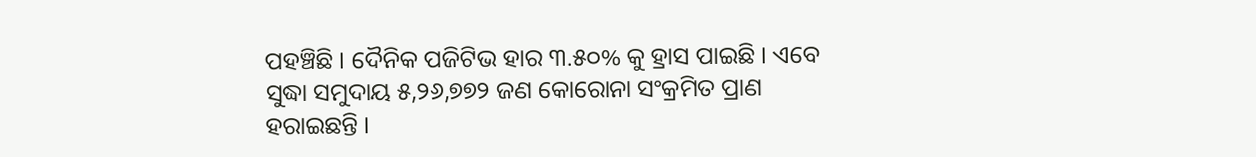ପହଞ୍ଚିଛି । ଦୈନିକ ପଜିଟିଭ ହାର ୩.୫୦% କୁ ହ୍ରାସ ପାଇଛି । ଏବେ ସୁଦ୍ଧା ସମୁଦାୟ ୫,୨୬,୭୭୨ ଜଣ କୋରୋନା ସଂକ୍ରମିତ ପ୍ରାଣ ହରାଇଛନ୍ତି ।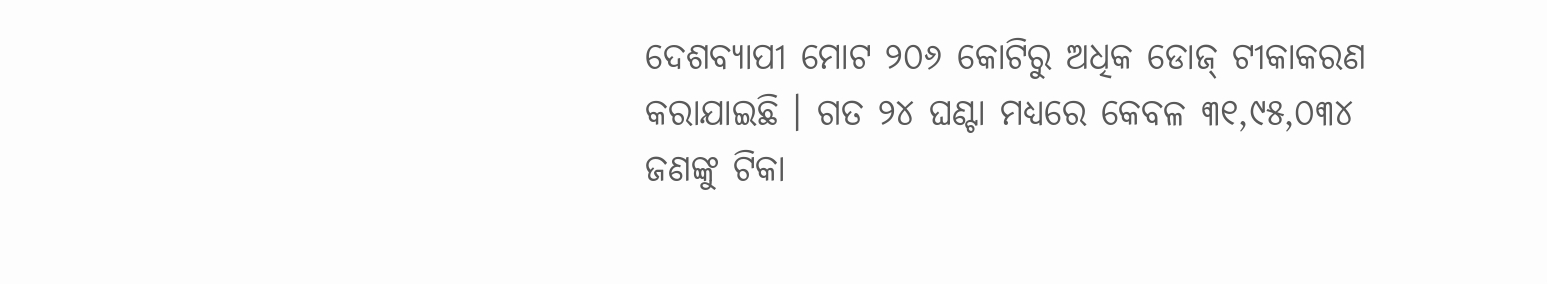ଦେଶବ୍ୟାପୀ ମୋଟ ୨୦୬ କୋଟିରୁ ଅଧିକ ଡୋଜ୍ ଟୀକାକରଣ କରାଯାଇଛି । ଗତ ୨୪ ଘଣ୍ଟା ମଧ୍ୟରେ କେବଳ ୩୧,୯୫,୦୩୪ ଜଣଙ୍କୁ ଟିକା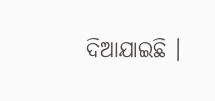ଦିଆଯାଇଛି ।